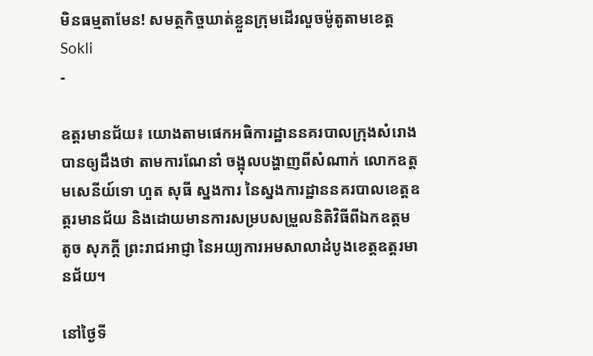មិនធម្មតាមែន! សមត្ថកិច្ចឃាត់ខ្លួនក្រុមដើរលួចម៉ូតូតាមខេត្ត
Sokli
-

ឧត្តរមានជ័យ៖ យោងតាមផេកអធិការដ្ឋាននគរបាលក្រុងសំរោងបានឲ្យដឹងថា តាមការណែនាំ ចង្អុលបង្ហាញពីសំណាក់ លោកឧត្តមសេនីយ៍ទោ ហួត សុធី ស្នងការ នៃស្នងការដ្ឋាននគរបាលខេត្តឧត្ដរមានជ័យ និងដោយមានការសម្របសម្រួលនិតិវិធីពីឯកឧត្តម តូច សុភក្តី ព្រះរាជអាជ្ញា នៃអយ្យការអមសាលាដំបូងខេត្តឧត្តរមានជ័យ។

នៅថ្ងៃទី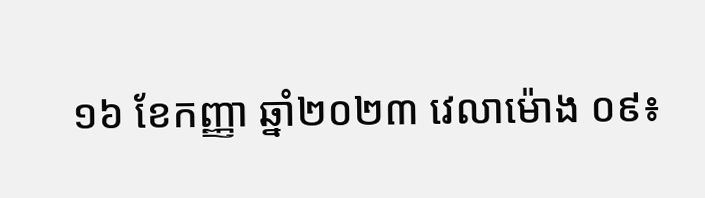១៦ ខែកញ្ញា ឆ្នាំ២០២៣ វេលាម៉ោង ០៩៖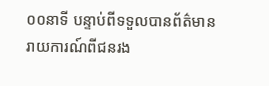០០នាទី បន្ទាប់ពីទទួលបានព័ត៌មានរាយការណ៍ពីជនរង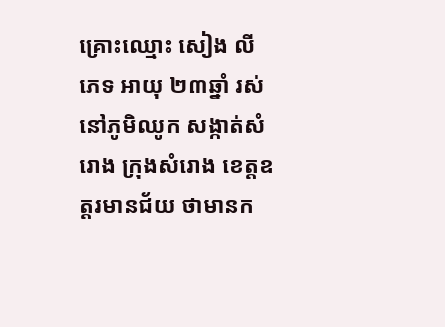គ្រោះឈ្មោះ សៀង លី ភេទ អាយុ ២៣ឆ្នាំ រស់នៅភូមិឈូក សង្កាត់សំរោង ក្រុងសំរោង ខេត្តឧត្ដរមានជ័យ ថាមានក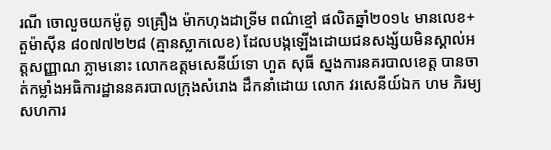រណី ចោលួចយកម៉ូតូ ១គ្រឿង ម៉ាកហុងដាទ្រីម ពណ៌ខ្មៅ ផលិតឆ្នាំ២០១៤ មានលេខ+តួម៉ាស៊ីន ៨០៧៧២២៨ (គ្មានស្លាកលេខ) ដែលបង្កឡើងដោយជនសង្ស័យមិនស្គាល់អត្តសញ្ញាណ ភ្លាមនោះ លោកឧត្តមសេនីយ៍ទោ ហួត សុធី ស្នងការនគរបាលខេត្ត បានចាត់កម្លាំងអធិការដ្ឋាននគរបាលក្រុងសំរោង ដឹកនាំដោយ លោក វរសេនីយ៍ឯក ហម ភិរម្យ សហការ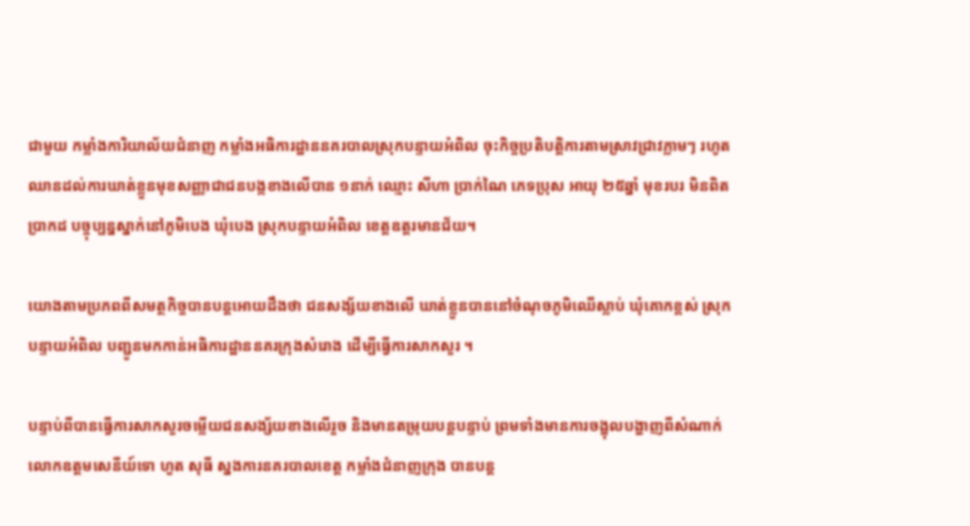ជាមួយ កម្លាំងការិយាល័យជំនាញ កម្លាំងអធិការដ្ឋាននគរបាលស្រុកបន្ទាយអំពិល ចុះកិច្ចប្រតិបត្តិការតាមស្រាវជ្រាវភ្លាមៗ រហូតឈានដល់ការឃាត់ខ្លួនមុខសញ្ញាជាជនបង្កខាងលើបាន ១នាក់ ឈ្មោះ សីហា ប្រាក់ណៃ ភេទប្រុស អាយុ ២៥ឆ្នាំ មុខរបរ មិនពិតប្រាកដ បច្ចុប្បន្នស្នាក់នៅភូមិបេង ឃុំបេង ស្រុកបន្ទាយអំពិល ខេត្តឧត្តរមានជ័យ។

យោងតាមប្រភពពីសមត្ថកិច្ចបានបន្តអោយដឹងថា ជនសង្ស័យខាងលើ ឃាត់ខ្លួនបាននៅចំណុចភូមិឈេីស្លាប់ ឃុំគោកខ្ពស់ ស្រុកបន្ទាយអំពិល បញ្ជូនមកកាន់អធិការដ្ឋាននគរក្រុងសំរោង ដេីម្បីធ្វើការសាកសួរ ។

បន្ទាប់ពីបានធ្វើការសាកសួរចម្លើយជនសង្ស័យខាងលើរួច និងមានតម្រុយបន្តបន្ទាប់ ព្រមទាំងមានការចង្អុលបង្ហាញពីសំណាក់ លោកឧត្តមសេនីយ៍ទោ ហួត សុធី ស្នងការនគរបាលខេត្ត កម្លាំងជំនាញក្រុង បានបន្ត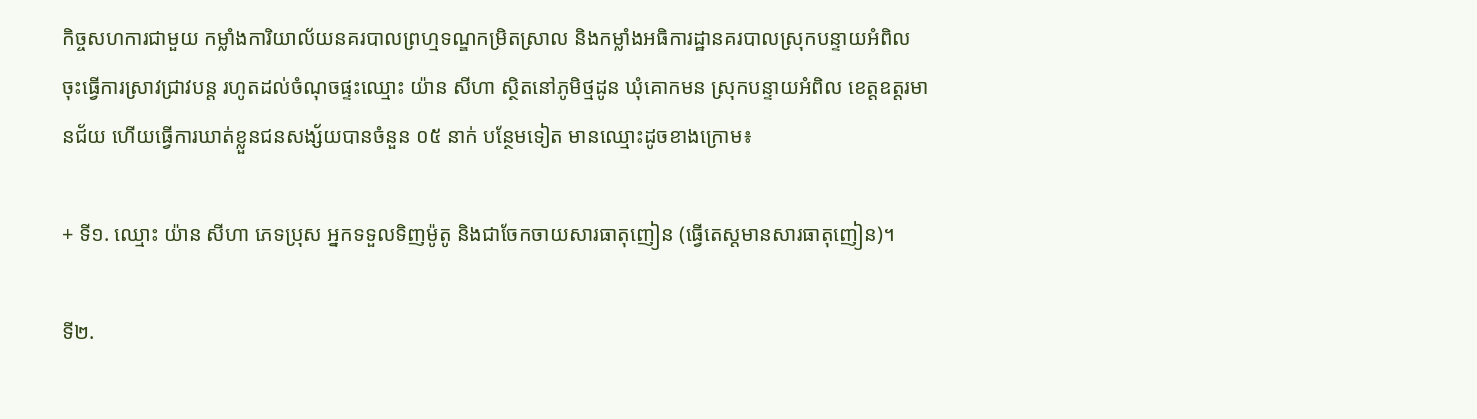កិច្ចសហការជាមួយ កម្លាំងការិយាល័យនគរបាលព្រហ្មទណ្ឌកម្រិតស្រាល និងកម្លាំងអធិការដ្ឋានគរបាលស្រុកបន្ទាយអំពិល ចុះធ្វើការស្រាវជ្រាវបន្ត រហូតដល់ចំណុចផ្ទះឈ្មោះ យ៉ាន សីហា ស្ថិតនៅភូមិថ្មដូន ឃុំគោកមន ស្រុកបន្ទាយអំពិល ខេត្តឧត្ដរមានជ័យ ហើយធ្វើការឃាត់ខ្លួនជនសង្ស័យបានចំនួន ០៥ នាក់ បន្ថែមទៀត មានឈ្មោះដូចខាងក្រោម៖

+ ទី១. ឈ្មោះ យ៉ាន សីហា ភេទប្រុស អ្នកទទួលទិញម៉ូតូ និងជាចែកចាយសារធាតុញៀន (ធ្វើតេស្តមានសារធាតុញៀន)។

ទី២.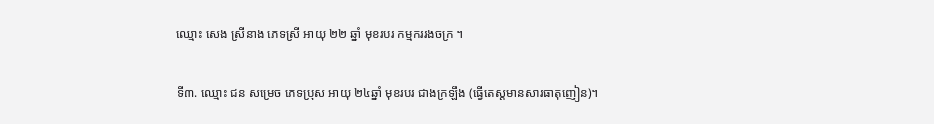ឈ្មោះ សេង ស្រីនាង ភេទស្រី អាយុ ២២ ឆ្នាំ មុខរបរ កម្មកររងចក្រ ។

ទី៣. ឈ្មោះ ជន សម្រេច ភេទប្រុស អាយុ ២៤ឆ្នាំ មុខរបរ ជាងក្រឡឹង (ធ្វើតេស្តមានសារធាតុញៀន)។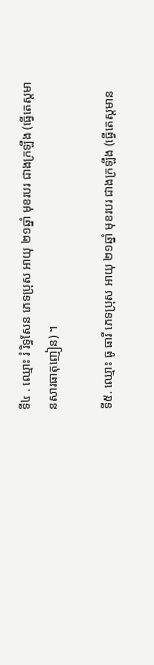ទី៤ . ឈ្មោះ រំ រិទ្ធសែន ភេទប្រុស អាយុ ២១ឆ្នាំ មុខរបរ ជាងក្រឡឹង (ធ្វើតេស្តមានសារធាតុញៀន) ។

ទី៥. ឈ្មោះ ធូ ធារី ភេទប្រុស អាយុ ២១ឆ្នាំ មុខរបរ ជាងក្រឡឹង (ធ្វើតេស្តមាន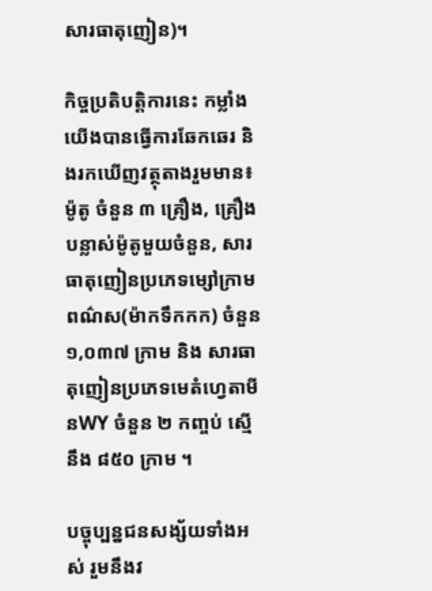សារធាតុញៀន)។

កិច្ចប្រតិបត្តិការនេះ កម្លាំងយើងបានធ្វើការឆែកឆេរ និងរកឃើញវត្ថុតាងរួមមាន៖ ម៉ូតូ ចំនួន ៣ គ្រឿង, គ្រឿងបន្លាស់ម៉ូតូមួយចំនួន, សារធាតុញៀនប្រភេទម្សៅក្រាមពណ៌ស(ម៉ាកទឹកកក) ចំនួន ១,០៣៧ ក្រាម និង សារធាតុញៀនប្រភេទមេតំហ្វេតាមីនWY ចំនួន ២ កញ្ចប់ ស្មើនឹង ៨៥០ ក្រាម ។

បច្ចុប្បន្នជនសង្ស័យទាំងអស់ រួមនឹងវ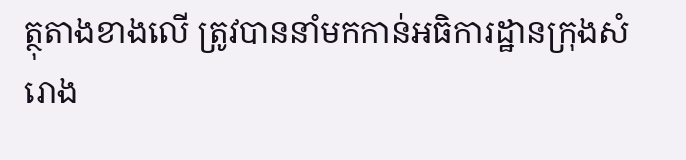ត្ថុតាងខាងលើ ត្រូវបាននាំមកកាន់អធិការដ្ឋានក្រុងសំរោង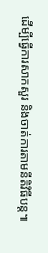ដើម្បីធ្វើការសាកសួរ និងចាត់ការតាមនីតិវិធីបន្ត៕